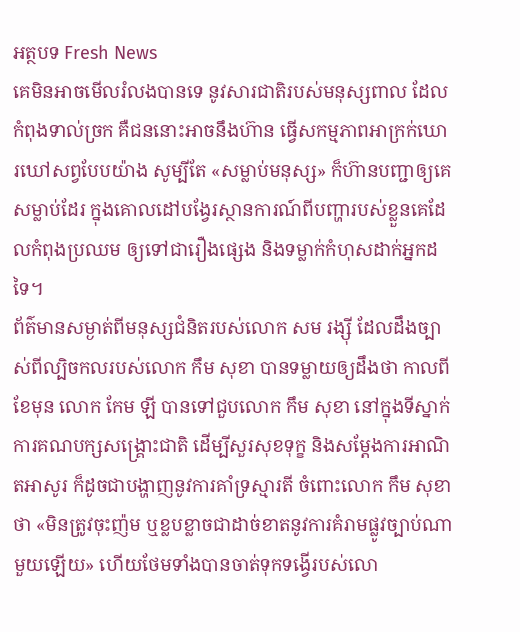អត្ថបទ Fresh News
គេមិនអាចមើលរំលងបានទេ នូវសារជាតិរបស់មនុស្សពាល ដែលកំពុងទាល់ច្រក គឺជននោះអាចនឹងហ៊ាន ធ្វើសកម្មភាពអាក្រក់ឃោរឃៅសព្វបែបយ៉ាង សូម្បីតែ «សម្លាប់មនុស្ស» ក៏ហ៊ានបញ្ជាឲ្យគេសម្លាប់ដែរ ក្នុងគោលដៅបង្វែរស្ថានការណ៍ពីបញ្ហារបស់ខ្លួនគេដែលកំពុងប្រឈម ឲ្យទៅជារឿងផ្សេង និងទម្លាក់កំហុសដាក់អ្នកដទៃ។
ព័ត៌មានសម្ងាត់ពីមនុស្សជំនិតរបស់លោក សម រង្ស៊ី ដែលដឹងច្បាស់ពីល្បិចកលរបស់លោក កឹម សុខា បានទម្លាយឲ្យដឹងថា កាលពីខែមុន លោក កែម ឡី បានទៅជួបលោក កឹម សុខា នៅក្នុងទីស្នាក់ការគណបក្សសង្គ្រោះជាតិ ដើម្បីសួរសុខទុក្ខ និងសម្តែងការអាណិតអាសូរ ក៏ដូចជាបង្ហាញនូវការគាំទ្រស្មារតី ចំពោះលោក កឹម សុខា ថា «មិនត្រូវចុះញ៉ម ឬខ្លបខ្លាចជាដាច់ខាតនូវការគំរាមផ្លូវច្បាប់ណាមួយឡើយ» ហើយថែមទាំងបានចាត់ទុកទង្វើរបស់លោ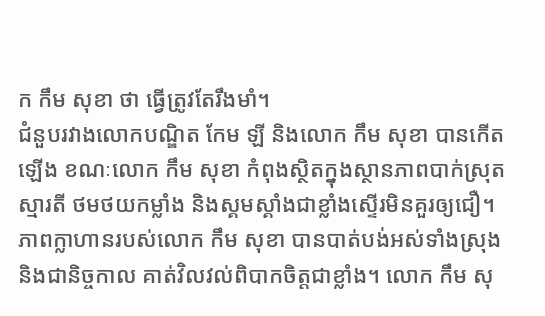ក កឹម សុខា ថា ធ្វើត្រូវតែរឹងមាំ។
ជំនួបរវាងលោកបណ្ឌិត កែម ឡី និងលោក កឹម សុខា បានកើតឡើង ខណៈលោក កឹម សុខា កំពុងស្ថិតក្នុងស្ថានភាពបាក់ស្រុតស្មារតី ថមថយកម្លាំង និងស្គមស្គាំងជាខ្លាំងស្ទើរមិនគួរឲ្យជឿ។ ភាពក្លាហានរបស់លោក កឹម សុខា បានបាត់បង់អស់ទាំងស្រុង និងជានិច្ចកាល គាត់វិលវល់ពិបាកចិត្តជាខ្លាំង។ លោក កឹម សុ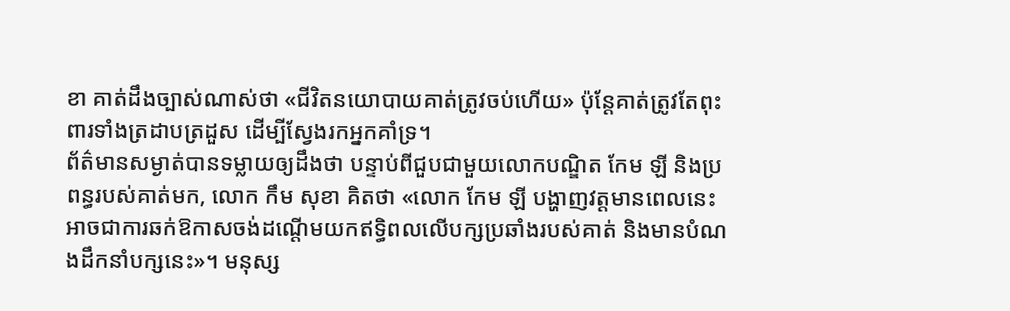ខា គាត់ដឹងច្បាស់ណាស់ថា «ជីវិតនយោបាយគាត់ត្រូវចប់ហើយ» ប៉ុន្តែគាត់ត្រូវតែពុះពារទាំងត្រដាបត្រដួស ដើម្បីស្វែងរកអ្នកគាំទ្រ។
ព័ត៌មានសម្ងាត់បានទម្លាយឲ្យដឹងថា បន្ទាប់ពីជួបជាមួយលោកបណ្ឌិត កែម ឡី និងប្រពន្ធរបស់គាត់មក, លោក កឹម សុខា គិតថា «លោក កែម ឡី បង្ហាញវត្តមានពេលនេះ អាចជាការឆក់ឱកាសចង់ដណ្តើមយកឥទ្ធិពលលើបក្សប្រឆាំងរបស់គាត់ និងមានបំណងដឹកនាំបក្សនេះ»។ មនុស្ស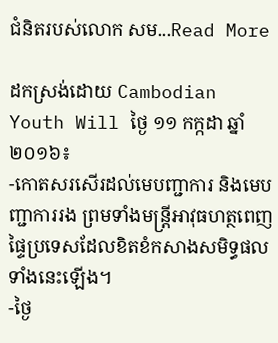ជំនិតរបស់លោក សម...Read More

ដកស្រង់ដោយ Cambodian Youth Will ថ្ងៃ ១១ កក្កដា ឆ្នាំ ២០១៦៖
-កោតសរសើរដល់មេបញ្ជាការ និងមេបញ្ជាការរង ព្រមទាំងមន្រ្តីអាវុធហត្ថពេញផ្ទៃប្រទេសដែលខិតខំកសាងសមិទ្ធផលទាំងនេះឡើង។
-ថ្ងៃ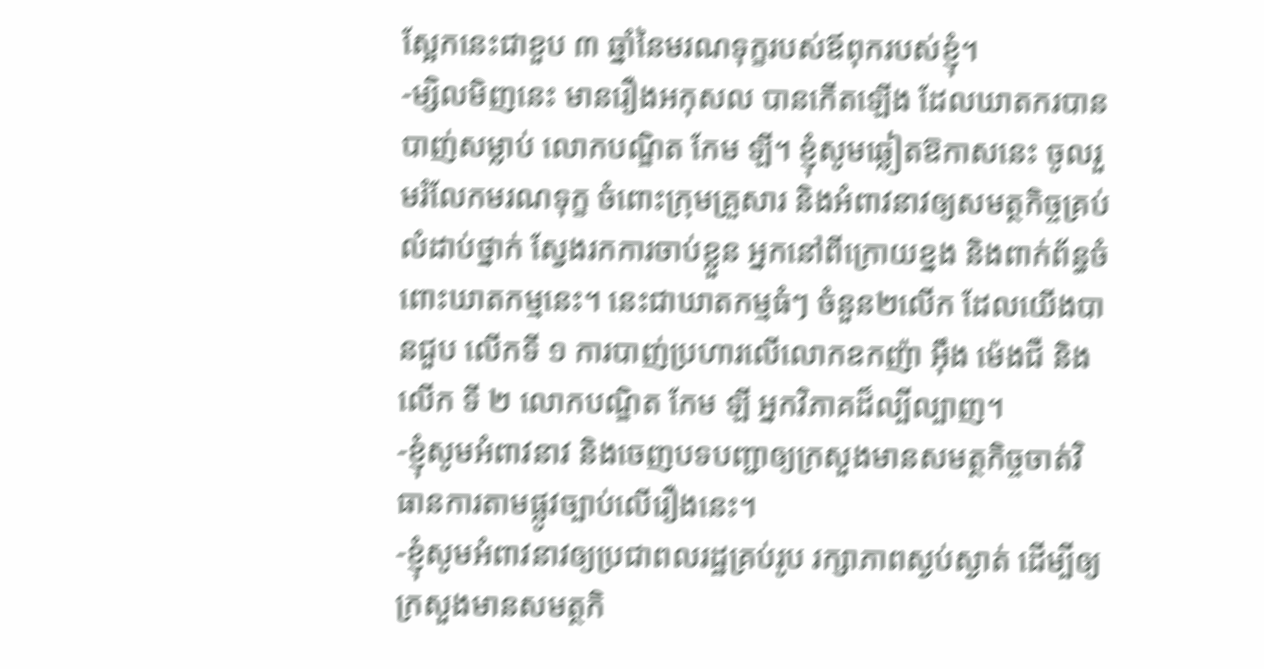ស្អែកនេះជាខួប ៣ ឆ្នាំនៃមរណទុក្ខរបស់ឪពុករបស់ខ្ញុំ។
-ម្សិលមិញនេះ មានរឿងអកុសល បានកើតឡើង ដែលឃាតករបានបាញ់សម្លាប់ លោកបណ្ឌិត កែម ឡី។ ខ្ញុំសូមឆ្លៀតឱកាសនេះ ចូលរួមរំលែកមរណទុក្ខ ចំពោះក្រុមគ្រួសារ និងអំពាវនាវឲ្យសមត្ថកិច្ចគ្រប់លំដាប់ថ្នាក់ ស្វែងរកការចាប់ខ្លួន អ្នកនៅពីក្រោយខ្នង និងពាក់ព័ន្ធចំពោះឃាតកម្មនេះ។ នេះជាឃាតកម្មធំៗ ចំនួន២លើក ដែលយើងបានជួប លើកទី ១ ការបាញ់ប្រហារលើលោកឧកញ៉ា អ៊ឹង ម៉េងជឺ និងលើក ទី ២ លោកបណ្ឌិត កែម ឡី អ្នកវិភាគដ៏ល្បីល្បាញ។
-ខ្ញុំសូមអំពាវនាវ និងចេញបទបញ្ជាឲ្យក្រសួងមានសមត្ថកិច្ចចាត់វិធានការតាមផ្លូវច្បាប់លើរឿងនេះ។
-ខ្ញុំសូមអំពាវនាវឲ្យប្រជាពលរដ្ឋគ្រប់រូប រក្សាភាពស្ងប់ស្ងាត់ ដើម្បីឲ្យក្រសួងមានសមត្ថកិ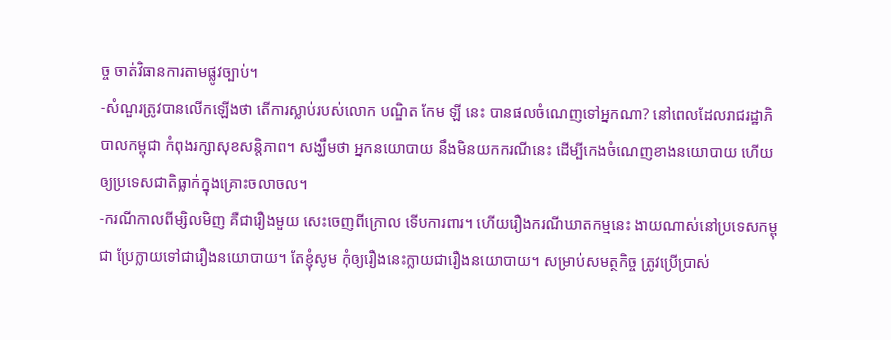ច្ច ចាត់វិធានការតាមផ្លូវច្បាប់។
-សំណួរត្រូវបានលើកឡើងថា តើការស្លាប់របស់លោក បណ្ឌិត កែម ឡី នេះ បានផលចំណេញទៅអ្នកណា? នៅពេលដែលរាជរដ្ឋាភិបាលកម្ពុជា កំពុងរក្សាសុខសន្តិភាព។ សង្ឃឹមថា អ្នកនយោបាយ នឹងមិនយកករណីនេះ ដើម្បីកេងចំណេញខាងនយោបាយ ហើយឲ្យប្រទេសជាតិធ្លាក់ក្នុងគ្រោះចលាចល។
-ករណីកាលពីម្សិលមិញ គឺជារឿងមួយ សេះចេញពីក្រោល ទើបការពារ។ ហើយរឿងករណីឃាតកម្មនេះ ងាយណាស់នៅប្រទេសកម្ពុជា ប្រែក្លាយទៅជារឿងនយោបាយ។ តែខ្ញុំសូម កុំឲ្យរឿងនេះក្លាយជារឿងនយោបាយ។ សម្រាប់សមត្ថកិច្ច ត្រូវប្រើប្រាស់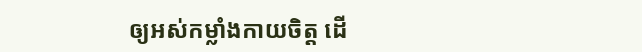ឲ្យអស់កម្លាំងកាយចិត្ត ដើ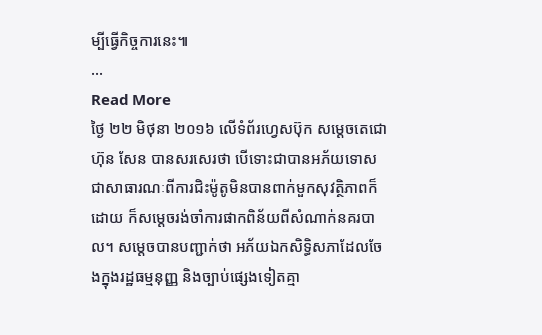ម្បីធ្វើកិច្ចការនេះ៕
...
Read More
ថ្ងៃ ២២ មិថុនា ២០១៦ លើទំព័រហ្វេសប៊ុក សម្តេចតេជោ ហ៊ុន សែន បានសរសេរថា បើទោះជាបានអភ័យទោសជាសាធារណៈពីការជិះម៉ូតូមិនបានពាក់មួកសុវត្ថិភាពក៏ដោយ ក៏សម្តេចរង់ចាំការផាកពិន័យពីសំណាក់នគរបាល។ សម្តេចបានបញ្ជាក់ថា អភ័យឯកសិទ្ធិសភាដែលចែងក្នុងរដ្ឋធម្មនុញ្ញ និងច្បាប់ផ្សេងទៀតគ្មា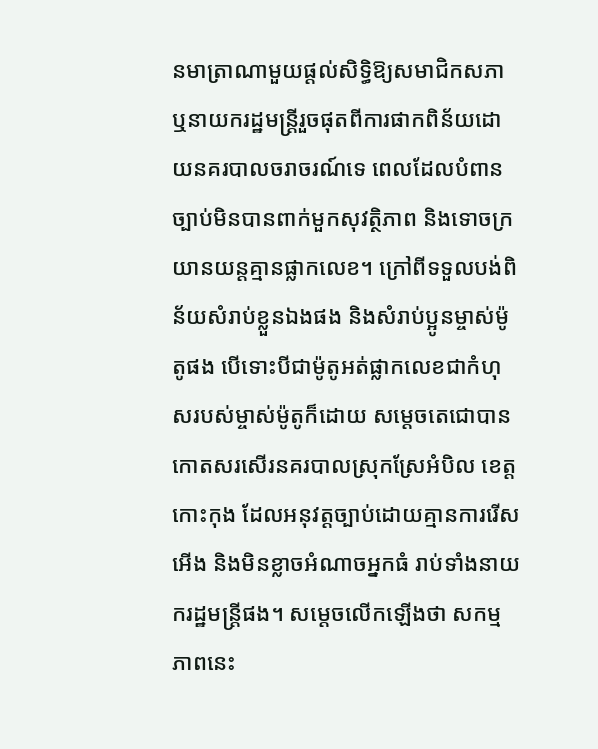នមាត្រាណាមួយផ្តល់សិទ្ធិឱ្យសមាជិកសភា ឬនាយករដ្ឋមន្ត្រីរួចផុតពីការផាកពិន័យដោយនគរបាលចរាចរណ៍ទេ ពេលដែលបំពានច្បាប់មិនបានពាក់មួកសុវត្ថិភាព និងទោចក្រយានយន្តគ្មានផ្លាកលេខ។ ក្រៅពីទទួលបង់ពិន័យសំរាប់ខ្លួនឯងផង និងសំរាប់ប្អូនម្ចាស់ម៉ូតូផង បើទោះបីជាម៉ូតូអត់ផ្លាកលេខជាកំហុសរបស់ម្ចាស់ម៉ូតូក៏ដោយ សម្តេចតេជោបានកោតសរសើរនគរបាលស្រុកស្រែអំបិល ខេត្តកោះកុង ដែលអនុវត្តច្បាប់ដោយគ្មានការរើសអើង និងមិនខ្លាចអំណាចអ្នកធំ រាប់ទាំងនាយករដ្ឋមន្ត្រីផង។ សម្តេចលើកឡើងថា សកម្មភាពនេះ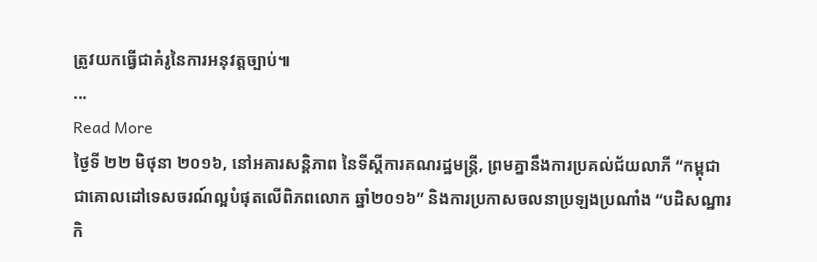ត្រូវយកធ្វើជាគំរូនៃការអនុវត្តច្បាប់៕
...
Read More
ថ្ងៃទី ២២ មិថុនា ២០១៦, នៅអគារសន្តិភាព នៃទីស្តីការគណរដ្ឋមន្ត្រី, ព្រមគ្នានឹងការប្រគល់ជ័យលាភី “កម្ពុជា ជាគោលដៅទេសចរណ៍ល្អបំផុតលើពិភពលោក ឆ្នាំ២០១៦” និងការប្រកាសចលនាប្រឡងប្រណាំង “បដិសណ្ឋារកិ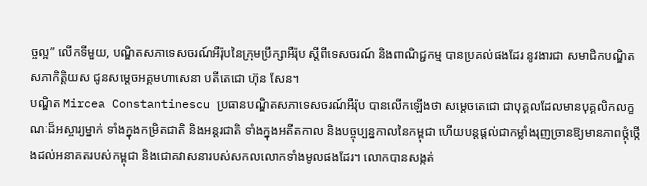ច្ចល្អ” លើកទីមួយ, បណ្ឌិតសភាទេសចរណ៍អឺរ៉ុបនៃក្រុមប្រឹក្សាអឺរ៉ុប ស្តីពីទេសចរណ៍ និងពាណិជ្ជកម្ម បានប្រគល់ផងដែរ នូវងារជា សមាជិកបណ្ឌិតសភាកិត្តិយស ជូនសម្តេចអគ្គមហាសេនា បតីតេជោ ហ៊ុន សែន។
បណ្ឌិត Mircea Constantinescu ប្រធានបណ្ឌិតសភាទេសចរណ៍អឺរ៉ុប បានលើកឡើងថា សម្ដេចតេជោ ជាបុគ្គលដែលមានបុគ្គលិកលក្ខណៈដ៏អស្ចារ្យម្នាក់ ទាំងក្នុងកម្រិតជាតិ និងអន្តរជាតិ ទាំងក្នុងអតីតកាល និងបច្ចុប្បន្នកាលនៃកម្ពុជា ហើយបន្តផ្ដល់ជាកម្លាំងរុញច្រានឱ្យមានភាពថ្កុំថ្កើងដល់អនាគតរបស់កម្ពុជា និងជោគវាសនារបស់សកលលោកទាំងមូលផងដែរ។ លោកបានសង្កត់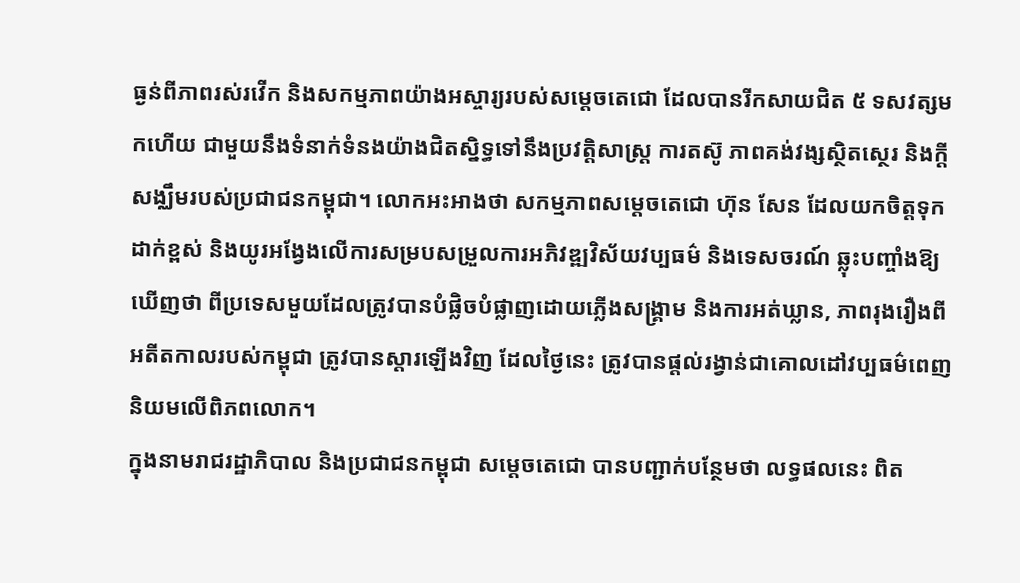ធ្ងន់ពីភាពរស់រវើក និងសកម្មភាពយ៉ាងអស្ចារ្យរបស់សម្ដេចតេជោ ដែលបានរីកសាយជិត ៥ ទសវត្សមកហើយ ជាមួយនឹងទំនាក់ទំនងយ៉ាងជិតស្និទ្ធទៅនឹងប្រវត្តិសាស្ត្រ ការតស៊ូ ភាពគង់វង្សស្ថិតស្ថេរ និងក្ដីសង្ឈឹមរបស់ប្រជាជនកម្ពុជា។ លោកអះអាងថា សកម្មភាពសម្តេចតេជោ ហ៊ុន សែន ដែលយកចិត្តទុកដាក់ខ្ពស់ និងយូរអង្វែងលើការសម្របសម្រួលការអភិវឌ្ឍវិស័យវប្បធម៌ និងទេសចរណ៍ ឆ្លុះបញ្ចាំងឱ្យឃើញថា ពីប្រទេសមួយដែលត្រូវបានបំផ្លិចបំផ្លាញដោយភ្លើងសង្គ្រាម និងការអត់ឃ្លាន, ភាពរុងរឿងពីអតីតកាលរបស់កម្ពុជា ត្រូវបានស្តារឡើងវិញ ដែលថ្ងៃនេះ ត្រូវបានផ្តល់រង្វាន់ជាគោលដៅវប្បធម៌ពេញនិយមលើពិភពលោក។
ក្នុងនាមរាជរដ្ឋាភិបាល និងប្រជាជនកម្ពុជា សម្ដេចតេជោ បានបញ្ជាក់បន្ថែមថា លទ្ធផលនេះ ពិត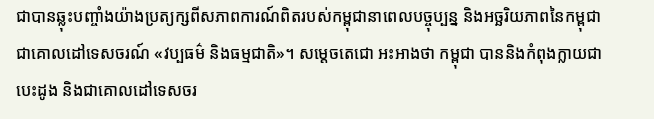ជាបានឆ្លុះបញ្ចាំងយ៉ាងប្រត្យក្សពីសភាពការណ៍ពិតរបស់កម្ពុជានាពេលបច្ចុប្បន្ន និងអច្ឆរិយភាពនៃកម្ពុជា ជាគោលដៅទេសចរណ៍ «វប្បធម៌ និងធម្មជាតិ»។ សម្តេចតេជោ អះអាងថា កម្ពុជា បាននិងកំពុងក្លាយជាបេះដូង និងជាគោលដៅទេសចរ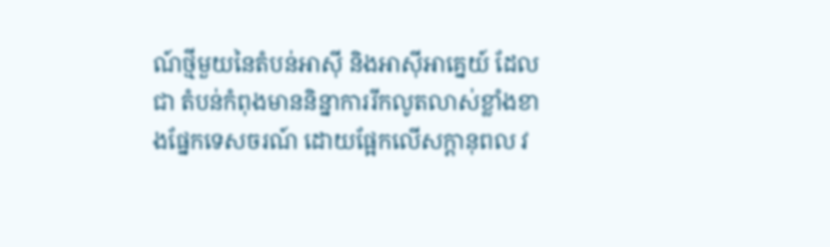ណ៍ថ្មីមួយនៃតំបន់ឤស៊ី និងឤស៊ីឤគ្នេយ៍ ដែលជា តំបន់កំពុងមាននិន្នាការរីកលូតលាស់ខ្លាំងខាងផ្នែកទេសចរណ៍ ដោយផ្អែកលើសក្ដានុពល វ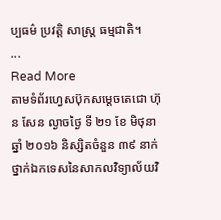ប្បធម៌ ប្រវត្តិ សាស្ត្រ ធម្មជាតិ។
...
Read More
តាមទំព័រហ្វេសប៊ុកសម្តេចតេជោ ហ៊ុន សែន ល្ងាចថ្ងៃ ទី ២១ ខែ មិថុនា ឆ្នាំ ២០១៦ និស្សិតចំនួន ៣៩ នាក់ ថ្នាក់ឯកទេសនៃសាកលវិទ្យាល័យវិ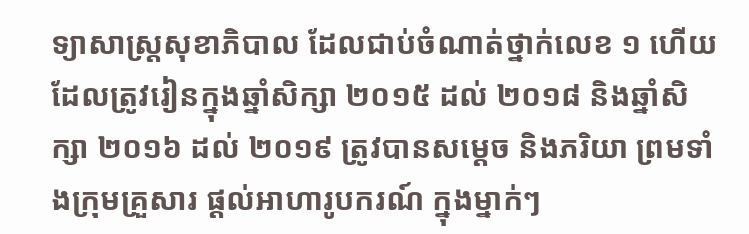ទ្យាសាស្រ្តសុខាភិបាល ដែលជាប់ចំណាត់ថ្នាក់លេខ ១ ហើយដែលត្រូវរៀនក្នុងឆ្នាំសិក្សា ២០១៥ ដល់ ២០១៨ និងឆ្នាំសិក្សា ២០១៦ ដល់ ២០១៩ ត្រូវបានសម្តេច និងភរិយា ព្រមទាំងក្រុមគ្រួសារ ផ្តល់អាហារូបករណ៍ ក្នុងម្នាក់ៗ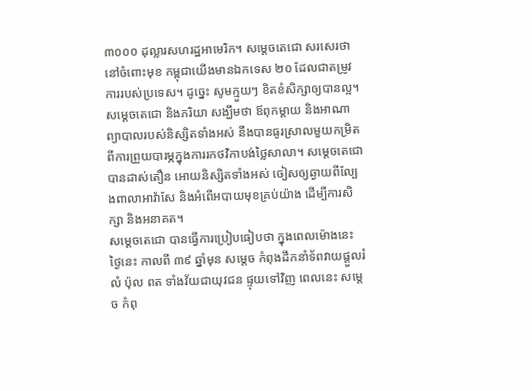៣០០០ ដុល្លារសហរដ្ឋអាមេរិក។ សម្តេចតេជោ សរសេរថា នៅចំពោះមុខ កម្ពុជាយើងមានឯកទេស ២០ ដែលជាតម្រូវការរបស់ប្រទេស។ ដូច្នេះ សូមក្មួយៗ ខិតខំសិក្សាឲ្យបានល្អ។ សម្តេចតេជោ និងភរិយា សង្ឃឹមថា ឪពុកម្តាយ និងអាណាព្យាបាលរបស់និស្សិតទាំងអស់ នឹងបានធូរស្រាលមួយកម្រិតពីការព្រួយបារម្ភក្នុងការរកថវិកាបង់ថ្លៃសាលា។ សម្តេចតេជោ បានដាស់តឿន អោយនិស្សិតទាំងអស់ ចៀសឲ្យឆ្ងាយពីល្បែងពាលាអាវ៉ាសែ និងអំពើអបាយមុខគ្រប់យ៉ាង ដើម្បីការសិក្សា និងអនាគត។
សម្តេចតេជោ បានធ្វើការប្រៀបធៀបថា ក្នុងពេលម៉ោងនេះ ថ្ងៃនេះ កាលពី ៣៩ ឆ្នាំមុន សម្តេច កំពុងដឹកនាំទ័ពវាយផ្តួលរំលំ ប៉ុល ពត ទាំងវ័យជាយុវជន ផ្ទុយទៅវិញ ពេលនេះ សម្តេច កំពុ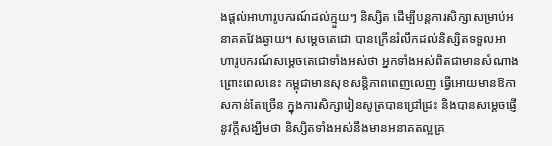ងផ្តល់អាហារូបករណ៍ដល់ក្មួយៗ និស្សិត ដើម្បីបន្តការសិក្សាសម្រាប់អនាគតវែងឆ្ងាយ។ សម្តេចតេជោ បានក្រើនរំលឹកដល់និស្សិតទទួលអាហារូបករណ៍សម្តេចតេជោទាំងអស់ថា អ្នកទាំងអស់ពិតជាមានសំណាង ព្រោះពេលនេះ កម្ពុជាមានសុខសន្តិភាពពេញលេញ ធ្វើអោយមានឱកាសកាន់តែច្រើន ក្នុងការសិក្សារៀនសូត្របានជ្រៅជ្រះ និងបានសម្តេចផ្ញើនូវក្តីសង្ឃឹមថា និស្សិតទាំងអស់នឹងមានអនាគតល្អគ្រ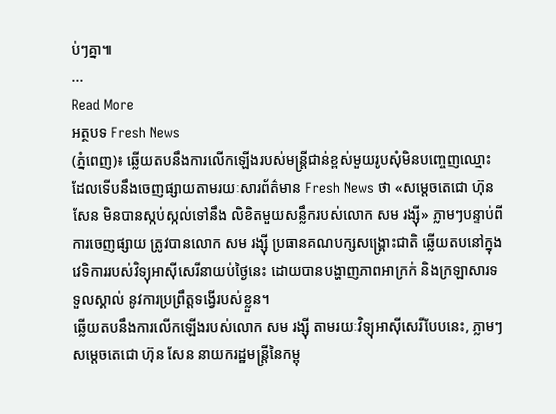ប់ៗគ្នា៕
...
Read More
អត្ថបទ Fresh News
(ភ្នំពេញ)៖ ឆ្លើយតបនឹងការលើកឡើងរបស់មន្រ្តីជាន់ខ្ពស់មួយរូបសុំមិនបញ្ចេញឈ្មោះ ដែលទើបនឹងចេញផ្សាយតាមរយៈសារព័ត៌មាន Fresh News ថា «សម្តេចតេជោ ហ៊ុន សែន មិនបានស្កប់ស្កល់ទៅនឹង លិខិតមួយសន្លឹករបស់លោក សម រង្ស៊ី» ភ្លាមៗបន្ទាប់ពីការចេញផ្សាយ ត្រូវបានលោក សម រង្ស៊ី ប្រធានគណបក្សសង្គ្រោះជាតិ ឆ្លើយតបនៅក្នុងវេទិការរបស់វិទ្យុអាស៊ីសេរីនាយប់ថ្ងៃនេះ ដោយបានបង្ហាញភាពអាក្រក់ និងក្រឡាសារទទួលស្គាល់ នូវការប្រព្រឹត្តទង្វើរបស់ខ្លួន។
ឆ្លើយតបនឹងការលើកឡើងរបស់លោក សម រង្ស៊ី តាមរយៈវិទ្យុអាស៊ីសេរីបែបនេះ, ភ្លាមៗសម្តេចតេជោ ហ៊ុន សែន នាយករដ្ឋមន្រ្តីនៃកម្ពុ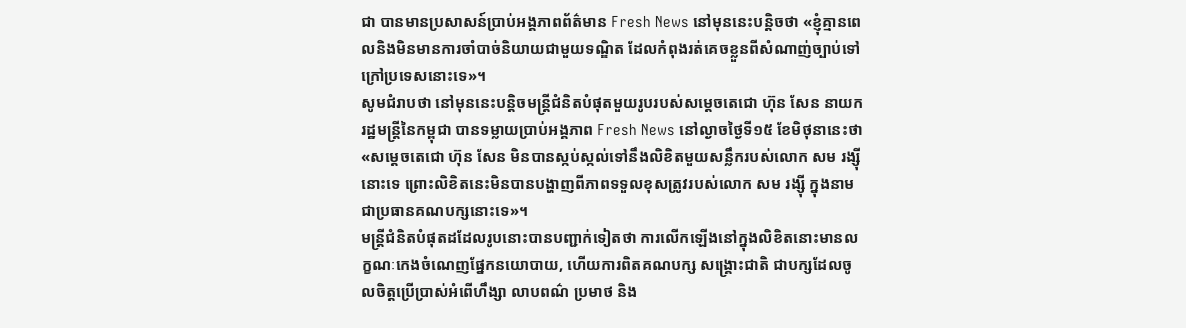ជា បានមានប្រសាសន៍ប្រាប់អង្គភាពព័ត៌មាន Fresh News នៅមុននេះបន្តិចថា «ខ្ញុំគ្មានពេលនិងមិនមានការចាំបាច់និយាយជាមួយទណ្ឌិត ដែលកំពុងរត់គេចខ្លួនពីសំណាញ់ច្បាប់ទៅក្រៅប្រទេសនោះទេ»។
សូមជំរាបថា នៅមុននេះបន្តិចមន្រ្តីជំនិតបំផុតមួយរូបរបស់សម្តេចតេជោ ហ៊ុន សែន នាយករដ្ឋមន្ត្រីនៃកម្ពុជា បានទម្លាយប្រាប់អង្គភាព Fresh News នៅល្ងាចថ្ងៃទី១៥ ខែមិថុនានេះថា «សម្តេចតេជោ ហ៊ុន សែន មិនបានស្កប់ស្កល់ទៅនឹងលិខិតមួយសន្លឹករបស់លោក សម រង្ស៊ី នោះទេ ព្រោះលិខិតនេះមិនបានបង្ហាញពីភាពទទួលខុសត្រូវរបស់លោក សម រង្ស៊ី ក្នុងនាមជាប្រធានគណបក្សនោះទេ»។
មន្រ្តីជំនិតបំផុតដដែលរូបនោះបានបញ្ជាក់ទៀតថា ការលើកឡើងនៅក្នុងលិខិតនោះមានលក្ខណៈកេងចំណេញផ្នែកនយោបាយ, ហើយការពិតគណបក្ស សង្គ្រោះជាតិ ជាបក្សដែលចូលចិត្តប្រើប្រាស់អំពើហឹង្សា លាបពណ៌ ប្រមាថ និង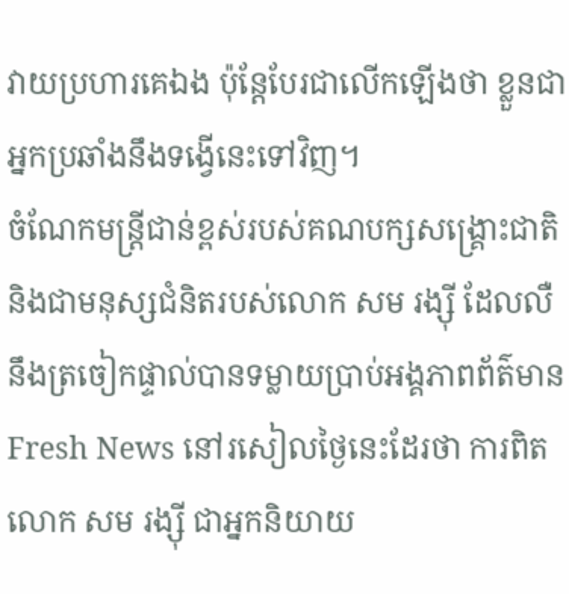វាយប្រហារគេឯង ប៉ុន្តែបែរជាលើកឡើងថា ខ្លួនជាអ្នកប្រឆាំងនឹងទង្វើនេះទៅវិញ។
ចំណែកមន្រ្តីជាន់ខ្ពស់របស់គណបក្សសង្គ្រោះជាតិ និងជាមនុស្សជំនិតរបស់លោក សម រង្ស៊ី ដែលលឺនឹងត្រចៀកផ្ទាល់បានទម្លាយប្រាប់អង្គភាពព័ត៌មាន Fresh News នៅរសៀលថ្ងៃនេះដែរថា ការពិតលោក សម រង្ស៊ី ជាអ្នកនិយាយ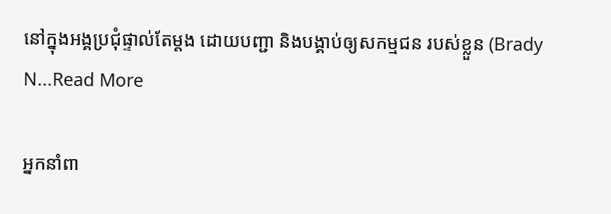នៅក្នុងអង្គប្រជុំផ្ទាល់តែម្តង ដោយបញ្ជា និងបង្គាប់ឲ្យសកម្មជន របស់ខ្លួន (Brady N...Read More

អ្នកនាំពា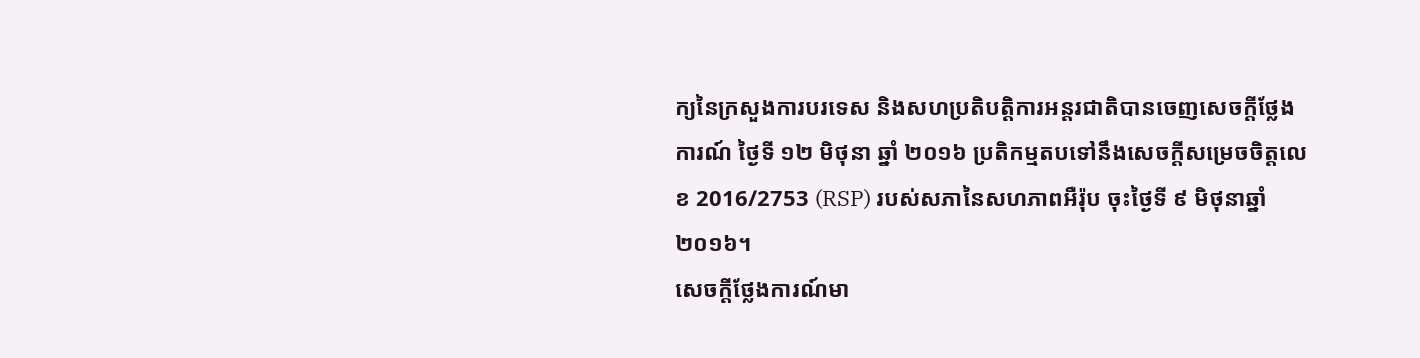ក្យនៃក្រសួងការបរទេស និងសហប្រតិបត្តិការអន្តរជាតិបានចេញសេចក្តីថ្លែងការណ៍ ថ្ងៃទី ១២ មិថុនា ឆ្នាំ ២០១៦ ប្រតិកម្មតបទៅនឹងសេចក្តីសម្រេចចិត្តលេខ 2016/2753 (RSP) របស់សភានៃសហភាពអឺរ៉ុប ចុះថ្ងៃទី ៩ មិថុនាឆ្នាំ ២០១៦។
សេចក្តីថ្លែងការណ៍មា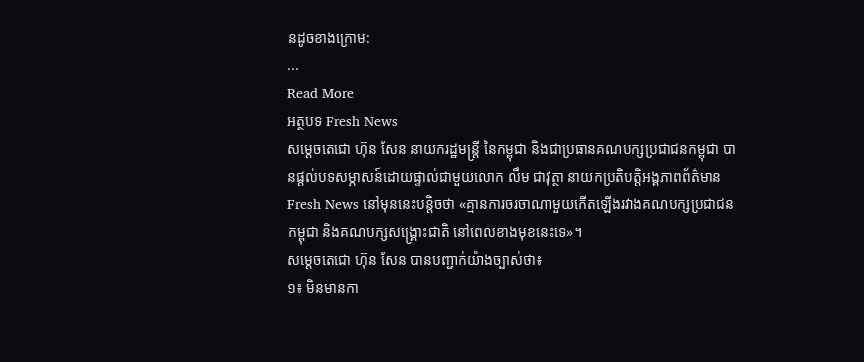នដូចខាងក្រោម:
...
Read More
អត្ថបទ Fresh News
សម្តេចតេជោ ហ៊ុន សែន នាយករដ្ឋមន្រ្តី នៃកម្ពុជា និងជាប្រធានគណបក្សប្រជាជនកម្ពុជា បានផ្តល់បទសម្ភាសន៍ដោយផ្ទាល់ជាមួយលោក លឹម ជាវុត្ថា នាយកប្រតិបត្តិអង្គភាពព័ត៌មាន Fresh News នៅមុននេះបន្តិចថា «គ្មានការចរចាណាមួយកើតឡើងរវាងគណបក្សប្រជាជនកម្ពុជា និងគណបក្សសង្គ្រោះជាតិ នៅពេលខាងមុខនេះទេ»។
សម្តេចតេជោ ហ៊ុន សែន បានបញ្ជាក់យ៉ាងច្បាស់ថា៖
១៖ មិនមានកា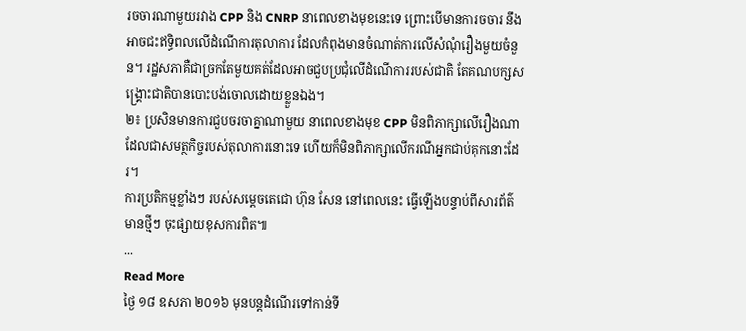រចចារណាមួយរវាង CPP និង CNRP នាពេលខាងមុខនេះទេ ព្រោះបើមានការចចារ នឹងអាចជះឥទ្ធិពលលើដំណើការតុលាការ ដែលកំពុងមានចំណាត់ការលើសំណុំរឿងមួយចំនួន។ រដ្ឋសភាគឺជាច្រកតែមួយគត់ដែលអាចជួបប្រជុំលើដំណើការរបស់ជាតិ តែគណបក្សសង្គ្រោះជាតិបានបោះបង់ចោលដោយខ្លួនឯង។
២៖ ប្រសិនមានការជួបចរចាគ្នាណាមួយ នាពេលខាងមុខ CPP មិនពិភាក្សាលើរឿងណាដែលជាសមត្ថកិច្ចរបស់តុលាការនោះទេ ហើយក៏មិនពិភាក្សាលើករណីអ្នកជាប់គុកនោះដែរ។
ការប្រតិកម្មខ្លាំងៗ របស់សម្តេចតេជោ ហ៊ុន សែន នៅពេលនេះ ធ្វើឡើងបន្ទាប់ពីសារព័ត៌មានថ្មីៗ ចុះផ្សាយខុសការពិត៕
...
Read More
ថ្ងៃ ១៨ ឧសភា ២០១៦ មុនបន្តដំណើរទៅកាន់ទី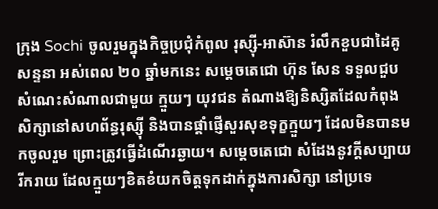ក្រុង Sochi ចូលរួមក្នុងកិច្ចប្រជុំកំពូល រុស្ស៊ី-អាស៊ាន រំលឹកខួបជាដៃគូសន្ទនា អស់ពេល ២០ ឆ្នាំមកនេះ សម្តេចតេជោ ហ៊ុន សែន ទទួលជួបសំណេះសំណាលជាមួយ ក្មួយៗ យុវជន តំណាងឱ្យនិស្សិតដែលកំពុងសិក្សានៅសហព័ន្ធរុស្ស៊ី និងបានផ្តាំផ្ញើសួរសុខទុក្ខក្មួយៗ ដែលមិនបានមកចូលរួម ព្រោះត្រូវធ្វើដំណើរឆ្ងាយ។ សម្តេចតេជោ សំដែងនូវក្តីសប្បាយរីករាយ ដែលក្មួយៗខិតខំយកចិត្តទុកដាក់ក្នុងការសិក្សា នៅប្រទេ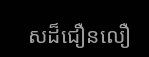សដ៏ជឿនលឿ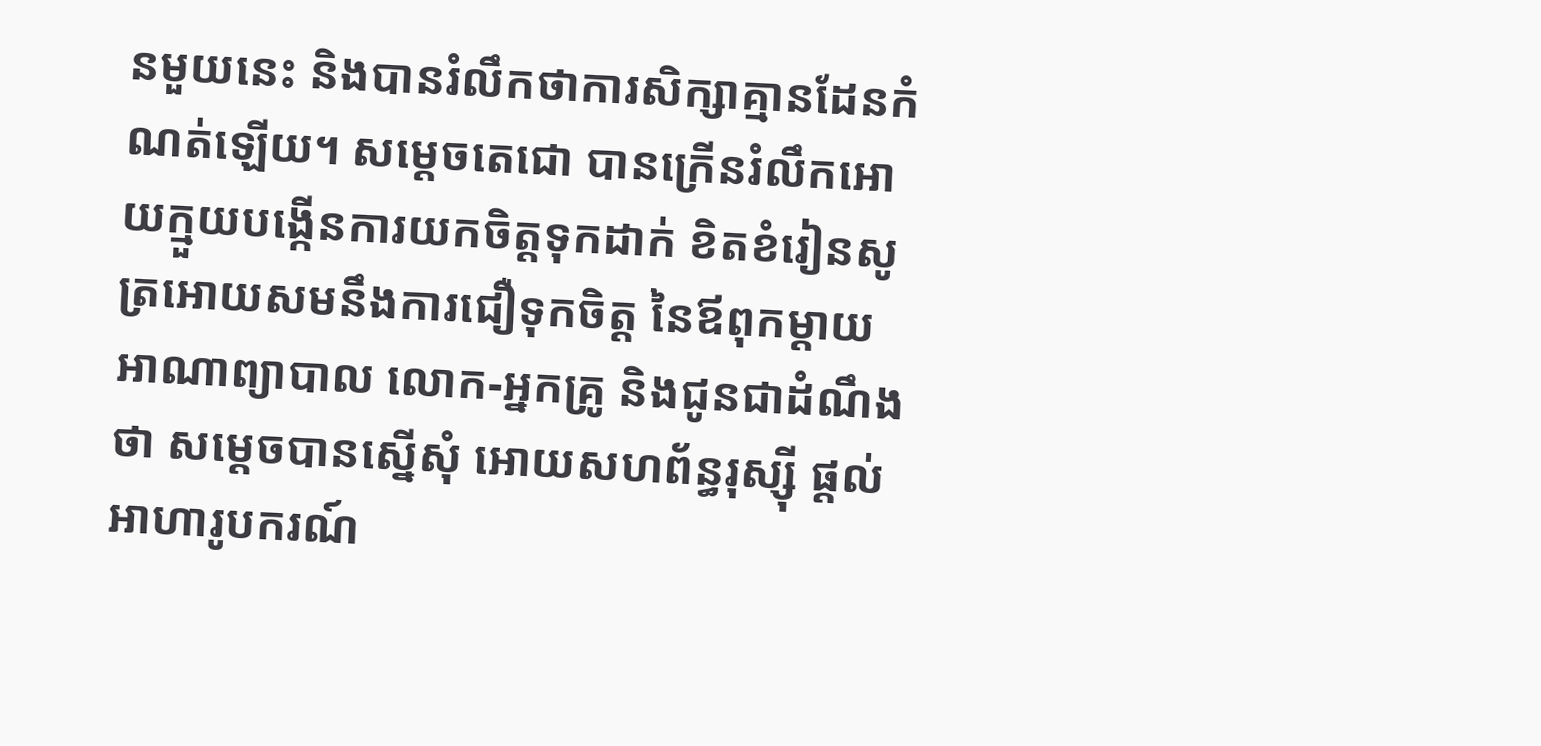នមួយនេះ និងបានរំលឹកថាការសិក្សាគ្មានដែនកំណត់ឡើយ។ សម្តេចតេជោ បានក្រើនរំលឹកអោយក្មួយបង្កើនការយកចិត្តទុកដាក់ ខិតខំរៀនសូត្រអោយសមនឹងការជឿទុកចិត្ត នៃឪពុកម្តាយ អាណាព្យាបាល លោក-អ្នកគ្រូ និងជូនជាដំណឹងថា សម្តេចបានស្នើសុំ អោយសហព័ន្ធរុស្ស៊ី ផ្តល់អាហារូបករណ៍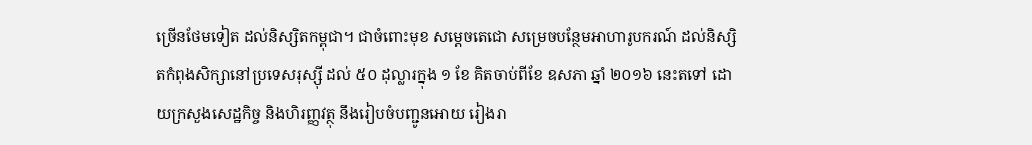ច្រើនថែមទៀត ដល់និស្សិតកម្ពុជា។ ជាចំពោះមុខ សម្តេចតេជោ សម្រេចបន្ថែមអាហារូបករណ៍ ដល់និស្សិតកំពុងសិក្សានៅប្រទេសរុស្ស៊ី ដល់ ៥០ ដុល្លារក្នុង ១ ខែ គិតចាប់ពីខែ ឧសភា ឆ្នាំ ២០១៦ នេះតទៅ ដោយក្រសួងសេដ្ឋកិច្ច និងហិរញ្ញវត្ថុ នឹងរៀបចំបញ្ជូនអោយ រៀងរា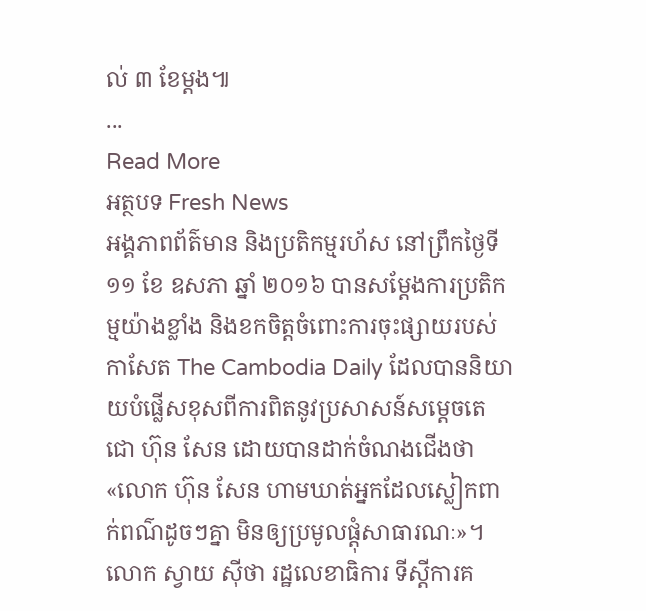ល់ ៣ ខែម្តង៕
...
Read More
អត្ថបទ Fresh News
អង្គភាពព័ត៌មាន និងប្រតិកម្មរហ័ស នៅព្រឹកថ្ងៃទី ១១ ខែ ឧសភា ឆ្នាំ ២០១៦ បានសម្តែងការប្រតិកម្មយ៉ាងខ្លាំង និងខកចិត្តចំពោះការចុះផ្សាយរបស់កាសែត The Cambodia Daily ដែលបាននិយាយបំផ្លើសខុសពីការពិតនូវប្រសាសន៍សម្តេចតេជោ ហ៊ុន សែន ដោយបានដាក់ចំណងជើងថា «លោក ហ៊ុន សែន ហាមឃាត់អ្នកដែលស្លៀកពាក់ពណ៌ដូចៗគ្នា មិនឲ្យប្រមូលផ្តុំសាធារណៈ»។
លោក ស្វាយ ស៊ីថា រដ្ឋលេខាធិការ ទីស្តីការគ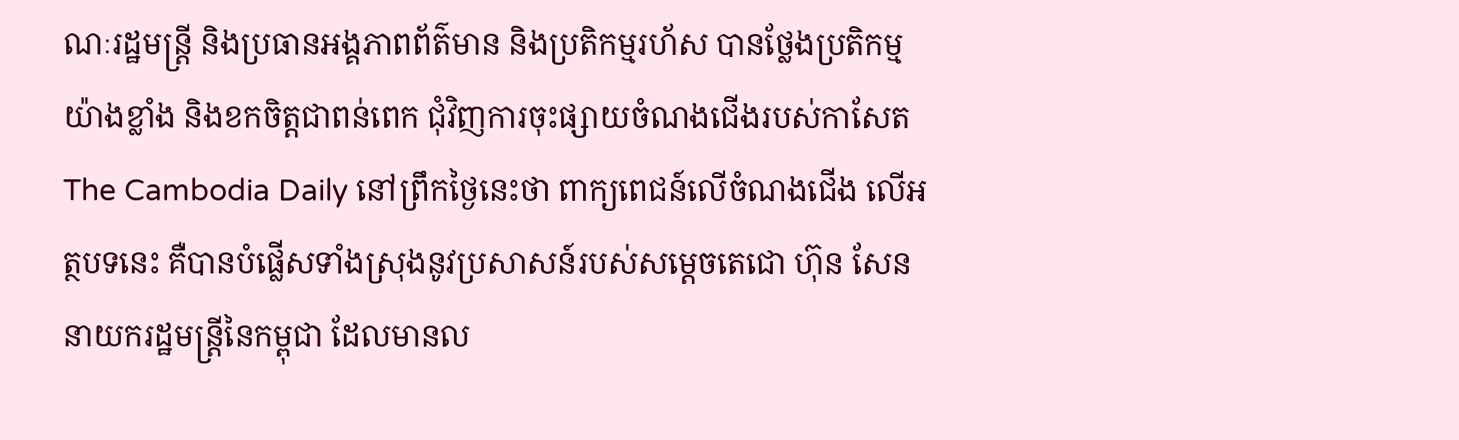ណៈរដ្ឋមន្រ្តី និងប្រធានអង្គភាពព័ត៌មាន និងប្រតិកម្មរហ័ស បានថ្លែងប្រតិកម្មយ៉ាងខ្លាំង និងខកចិត្តជាពន់ពេក ជុំវិញការចុះផ្សាយចំណងជើងរបស់កាសែត The Cambodia Daily នៅព្រឹកថ្ងៃនេះថា ពាក្យពេជន៍លើចំណងជើង លើអត្ថបទនេះ គឺបានបំផ្លើសទាំងស្រុងនូវប្រសាសន៍របស់សម្តេចតេជោ ហ៊ុន សែន នាយករដ្ឋមន្រ្តីនៃកម្ពុជា ដែលមានល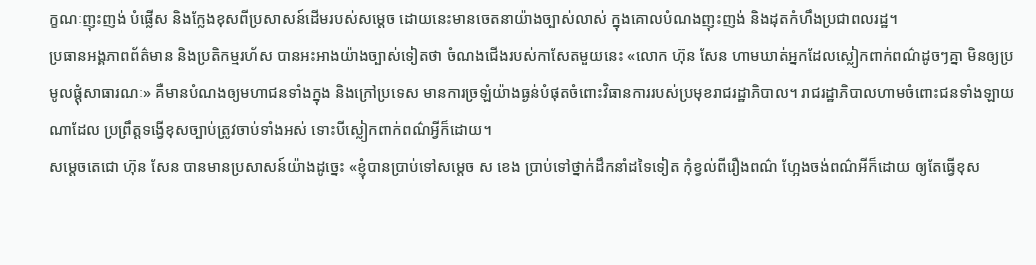ក្ខណៈញុះញង់ បំផ្លើស និងក្លែងខុសពីប្រសាសន៍ដើមរបស់សម្តេច ដោយនេះមានចេតនាយ៉ាងច្បាស់លាស់ ក្នុងគោលបំណងញុះញង់ និងដុតកំហឹងប្រជាពលរដ្ឋ។
ប្រធានអង្គភាពព័ត៌មាន និងប្រតិកម្មរហ័ស បានអះអាងយ៉ាងច្បាស់ទៀតថា ចំណងជើងរបស់កាសែតមួយនេះ «លោក ហ៊ុន សែន ហាមឃាត់អ្នកដែលស្លៀកពាក់ពណ៌ដូចៗគ្នា មិនឲ្យប្រមូលផ្តុំសាធារណៈ» គឺមានបំណងឲ្យមហាជនទាំងក្នុង និងក្រៅប្រទេស មានការច្រឡំយ៉ាងធ្ងន់បំផុតចំពោះវិធានការរបស់ប្រមុខរាជរដ្ឋាភិបាល។ រាជរដ្ឋាភិបាលហាមចំពោះជនទាំងឡាយណាដែល ប្រព្រឹត្តទង្វើខុសច្បាប់ត្រូវចាប់ទាំងអស់ ទោះបីស្លៀកពាក់ពណ៌អ្វីក៏ដោយ។
សម្តេចតេជោ ហ៊ុន សែន បានមានប្រសាសន៍យ៉ាងដូច្នេះ «ខ្ញុំបានប្រាប់ទៅសម្តេច ស ខេង ប្រាប់ទៅថ្នាក់ដឹកនាំដទៃទៀត កុំខ្វល់ពីរឿងពណ៌ ហ្អែងចង់ពណ៌អីក៏ដោយ ឲ្យតែធ្វើខុស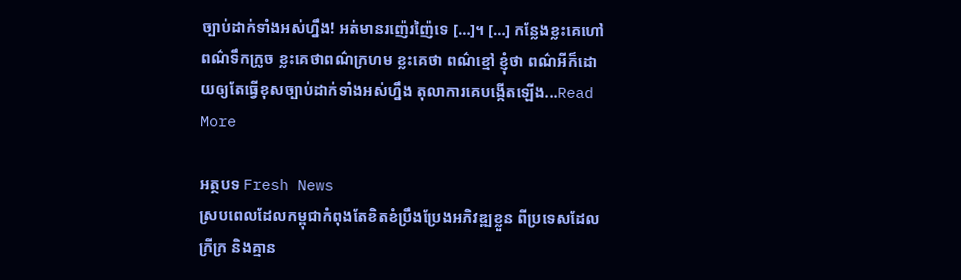ច្បាប់ដាក់ទាំងអស់ហ្នឹង! អត់មានរញ៉េរញ៉ៃទេ […]។ […] កន្លែងខ្លះគេហៅពណ៌ទឹកក្រូច ខ្លះគេថាពណ៌ក្រហម ខ្លះគេថា ពណ៌ខ្មៅ ខ្ញុំថា ពណ៌អីក៏ដោយឲ្យតែធ្វើខុសច្បាប់ដាក់ទាំងអស់ហ្នឹង តុលាការគេបង្កើតឡើង...Read More

អត្ថបទ Fresh News
ស្របពេលដែលកម្ពុជាកំពុងតែខិតខំប្រឹងប្រែងអភិវឌ្ឍខ្លួន ពីប្រទេសដែលក្រីក្រ និងគ្មាន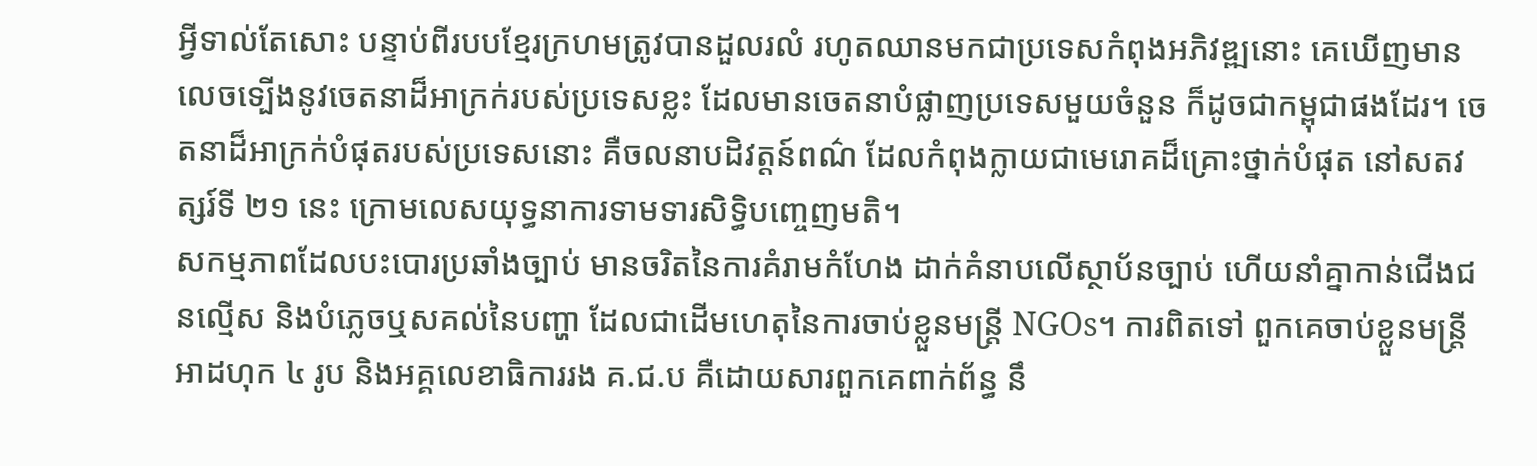អ្វីទាល់តែសោះ បន្ទាប់ពីរបបខ្មែរក្រហមត្រូវបានដួលរលំ រហូតឈានមកជាប្រទេសកំពុងអភិវឌ្ឍនោះ គេឃើញមានលេចទ្បើងនូវចេតនាដ៏អាក្រក់របស់ប្រទេសខ្លះ ដែលមានចេតនាបំផ្លាញប្រទេសមួយចំនួន ក៏ដូចជាកម្ពុជាផងដែរ។ ចេតនាដ៏អាក្រក់បំផុតរបស់ប្រទេសនោះ គឺចលនាបដិវត្តន៍ពណ៌ ដែលកំពុងក្លាយជាមេរោគដ៏គ្រោះថ្នាក់បំផុត នៅសតវត្សរ៍ទី ២១ នេះ ក្រោមលេសយុទ្ធនាការទាមទារសិទ្ធិបញ្ចេញមតិ។
សកម្មភាពដែលបះបោរប្រឆាំងច្បាប់ មានចរិតនៃការគំរាមកំហែង ដាក់គំនាបលើស្ថាប័នច្បាប់ ហើយនាំគ្នាកាន់ជើងជនល្មើស និងបំភ្លេចឬសគល់នៃបញ្ហា ដែលជាដើមហេតុនៃការចាប់ខ្លួនមន្ត្រី NGOs។ ការពិតទៅ ពួកគេចាប់ខ្លួនមន្ត្រីអាដហុក ៤ រូប និងអគ្គលេខាធិការរង គ.ជ.ប គឺដោយសារពួកគេពាក់ព័ន្ធ នឹ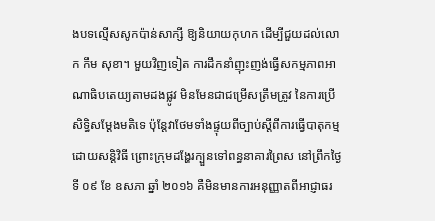ងបទល្មើសសូកប៉ាន់សាក្សី ឱ្យនិយាយកុហក ដើម្បីជួយដល់លោក កឹម សុខា។ មួយវិញទៀត ការដឹកនាំញុះញង់ធ្វើសកម្មភាពអាណាធិបតេយ្យតាមដងផ្លូវ មិនមែនជាជម្រើសត្រឹមត្រូវ នៃការប្រើសិទ្ធិសម្តែងមតិទេ ប៉ុន្តែវាថែមទាំងផ្ទុយពីច្បាប់ស្តីពីការធ្វើបាតុកម្មដោយសន្តិវិធី ព្រោះក្រុមដង្ហែរក្បួនទៅពន្ធនាគារព្រៃស នៅព្រឹកថ្ងៃទី ០៩ ខែ ឧសភា ឆ្នាំ ២០១៦ គឺមិនមានការអនុញ្ញាតពីអាជ្ញាធរ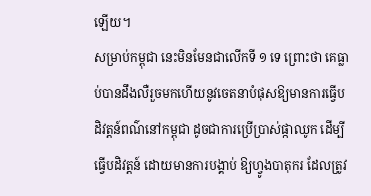ឡើយ។
សម្រាប់កម្ពុជា នេះមិនមែនជាលើកទី ១ ទេ ព្រោះថា គេធ្លាប់បានដឹងលឺរួចមកហើយនូវចេតនាបំផុសឱ្យមានការធ្វើបដិវត្តន៍ពណ៌នៅកម្ពុជា ដូចជាការប្រើប្រាស់ផ្កាឈូក ដើម្បីធ្វើបដិវត្តន៍ ដោយមានការបង្គាប់ ឱ្យហ្វូងបាតុករ ដែលត្រូវ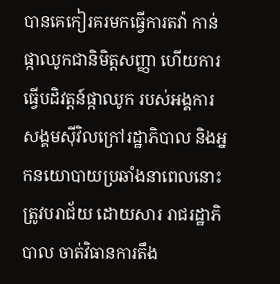បានគេកៀរគរមកធ្វើការតវ៉ា កាន់ផ្កាឈូកជានិមិត្តសញ្ញា ហើយការធ្វើបដិវត្តន៍ផ្កាឈូក របស់អង្គការសង្គមស៊ីវិលក្រៅរដ្ឋាភិបាល និងអ្នកនយោបាយប្រឆាំងនាពេលនោះ ត្រូវបរាជ័យ ដោយសារ រាជរដ្ឋាភិបាល ចាត់វិធានការតឹង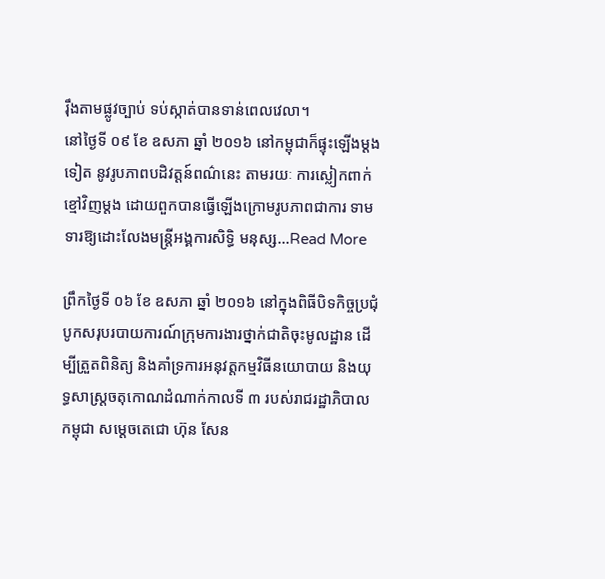រ៉ឹងតាមផ្លូវច្បាប់ ទប់ស្កាត់បានទាន់ពេលវេលា។
នៅថ្ងៃទី ០៩ ខែ ឧសភា ឆ្នាំ ២០១៦ នៅកម្ពុជាក៏ផ្ទុះឡើងម្តងទៀត នូវរូបភាពបដិវត្តន៍ពណ៌នេះ តាមរយៈ ការស្លៀកពាក់ខ្មៅវិញម្តង ដោយពួកបានធ្វើឡើងក្រោមរូបភាពជាការ ទាមទារឱ្យដោះលែងមន្ត្រីអង្គការសិទ្ធិ មនុស្ស...Read More

ព្រឹកថ្ងៃទី ០៦ ខែ ឧសភា ឆ្នាំ ២០១៦ នៅក្នុងពិធីបិទកិច្ចប្រជុំបូកសរុបរបាយការណ៍ក្រុមការងារថ្នាក់ជាតិចុះមូលដ្ឋាន ដើម្បីត្រួតពិនិត្យ និងគាំទ្រការអនុវត្តកម្មវិធីនយោបាយ និងយុទ្ធសាស្ត្រចតុកោណដំណាក់កាលទី ៣ របស់រាជរដ្ឋាភិបាលកម្ពុជា សម្តេចតេជោ ហ៊ុន សែន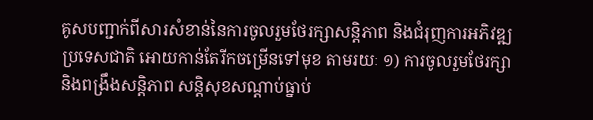គូសបញ្ជាក់ពីសារសំខាន់នៃការចូលរួមថែរក្សាសន្តិភាព និងជំរុញការអភិវឌ្ឍប្រទេសជាតិ អោយកាន់តែរីកចម្រើនទៅមុខ តាមរយៈ ១) ការចូលរួមថែរក្សា និងពង្រឹងសន្តិភាព សន្តិសុខសណ្តាប់ធ្នាប់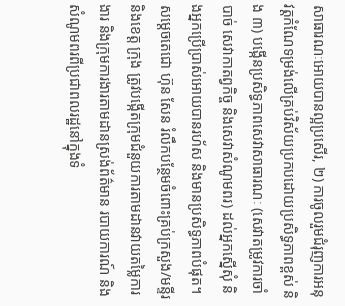សាធារណៈអោយបានល្អប្រសើរ, ២) ការចូលរួមជំរុញការអនុវត្តកំណែទម្រង់លើគ្រប់វិស័យប្រកបដោយប្រសិទ្ធភាពខ្ពស់ និង ៣) បង្កើនប្រសិទ្ធភាពសេវាសាធារណៈ (សេវាតម្រូវការចាំបាច់ សេវាកាតព្វកិច្ច និងសេវាសំណូមពរ) ដល់អ្នកស្នើសុំ និងអ្នកប្រើប្រាស់អោយបានរហ័ស និងមានប្រសិទ្ធភាពបំផុត។
សម្តេចតេជោ ហ៊ុន សែន រំលឹកបន្ថែមចំពោះគ្រប់ក្រសួង/មន្ទីរ និងខេត្ត ក្រុង ត្រូវបង្កើតក្រុមជំនួយការតាមដានវាយតម្លៃការងារ និងក្រុមការងារតាមដានស្រង់ព័ត៌មាន របាយការណ៍ និងសំណូមពរពីប្រជាពលរដ្ឋនៅក្នុងទំ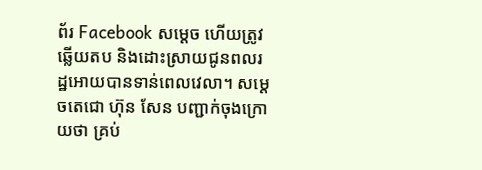ព័រ Facebook សម្តេច ហើយត្រូវឆ្លើយតប និងដោះស្រាយជូនពលរដ្ឋអោយបានទាន់ពេលវេលា។ សម្តេចតេជោ ហ៊ុន សែន បញ្ជាក់ចុងក្រោយថា គ្រប់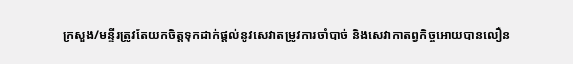ក្រសួង/មន្ទីរត្រូវតែយកចិត្តទុកដាក់ផ្តល់នូវសេវាតម្រូវការចាំបាច់ និងសេវាកាតព្វកិច្ចអោយបានលឿន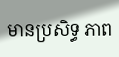មានប្រសិទ្ធ ភាព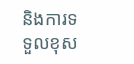និងការទទួលខុស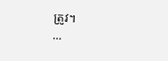ត្រូវ។
...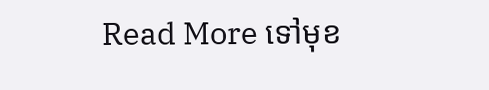Read More ទៅមុខ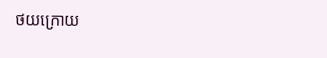ថយក្រោយ